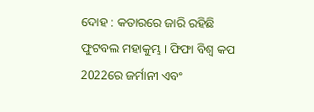ଦୋହ : କତାରରେ ଜାରି ରହିଛି ଫୁଟବଲ ମହାକୁମ୍ଭ । ଫିଫା ବିଶ୍ବ କପ 2022ରେ ଜର୍ମାନୀ ଏବଂ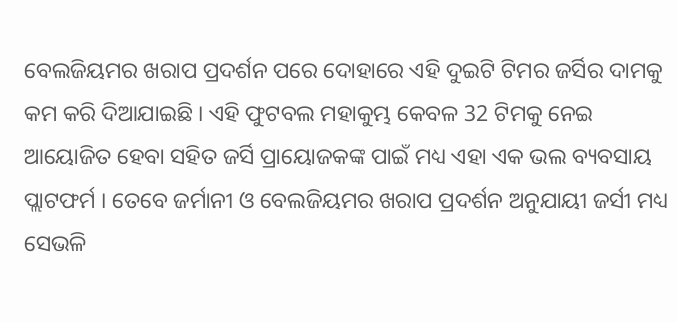ବେଲଜିୟମର ଖରାପ ପ୍ରଦର୍ଶନ ପରେ ଦୋହାରେ ଏହି ଦୁଇଟି ଟିମର ଜର୍ସିର ଦାମକୁ କମ କରି ଦିଆଯାଇଛି । ଏହି ଫୁଟବଲ ମହାକୁମ୍ଭ କେବଳ 32 ଟିମକୁ ନେଇ ଆୟୋଜିତ ହେବା ସହିତ ଜର୍ସି ପ୍ରାୟୋଜକଙ୍କ ପାଇଁ ମଧ୍ୟ ଏହା ଏକ ଭଲ ବ୍ୟବସାୟ ପ୍ଲାଟଫର୍ମ । ତେବେ ଜର୍ମାନୀ ଓ ବେଲଜିୟମର ଖରାପ ପ୍ରଦର୍ଶନ ଅନୁଯାୟୀ ଜର୍ସୀ ମଧ୍ୟ ସେଭଳି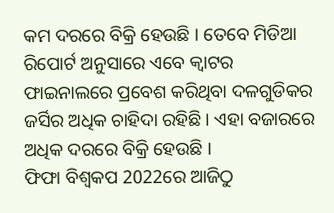କମ ଦରରେ ବିକ୍ରି ହେଉଛି । ତେବେ ମିଡିଆ ରିପୋର୍ଟ ଅନୁସାରେ ଏବେ କ୍ବାଟର ଫାଇନାଲରେ ପ୍ରବେଶ କରିଥିବା ଦଳଗୁଡିକର ଜର୍ସିର ଅଧିକ ଚାହିଦା ରହିଛି । ଏହା ବଜାରରେ ଅଧିକ ଦରରେ ବିକ୍ରି ହେଉଛି ।
ଫିଫା ବିଶ୍ବକପ 2022ରେ ଆଜିଠୁ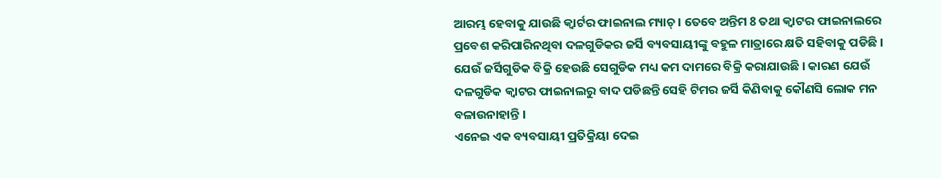ଆରମ୍ଭ ହେବାକୁ ଯାଉଛି କ୍ବାର୍ଟର ଫାଇନାଲ ମ୍ୟାଚ୍ । ତେବେ ଅନ୍ତିମ 8 ତଥା କ୍ବାଟର ଫାଇନାଲରେ ପ୍ରବେଶ କରିପାରିନଥିବା ଦଳଗୁଡିକର ଜର୍ସି ବ୍ୟବସାୟୀଙ୍କୁ ବହୁଳ ମାତ୍ରାରେ କ୍ଷତି ସହିବାକୁ ପଡିଛି । ଯେଉଁ ଜର୍ସିଗୁଡିକ ବିକ୍ରି ହେଉଛି ସେଗୁଡିକ ମଧ୍ୟ କମ ଦାମରେ ବିକ୍ରି କରାଯାଉଛି । କାରଣ ଯେଉଁ ଦଳଗୁଡିକ କ୍ବାଟର ଫାଇନାଲରୁ ବାଦ ପଡିଛନ୍ତି ସେହି ଟିମର ଜର୍ସି କିଣିବାକୁ କୌଣସି ଲୋକ ମନ ବଳାଉନାହାନ୍ତି ।
ଏନେଇ ଏକ ବ୍ୟବସାୟୀ ପ୍ରତିକ୍ରିୟା ଦେଇ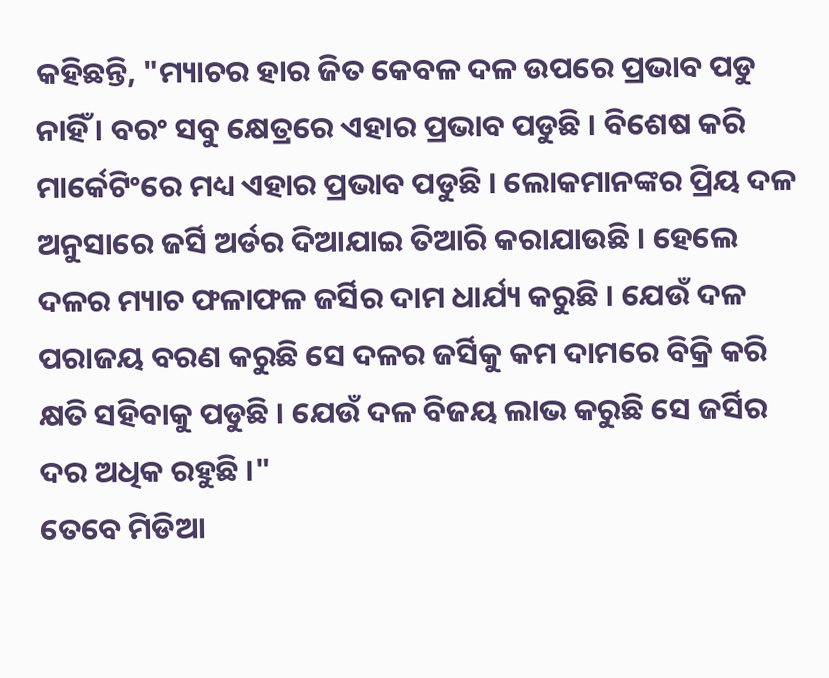କହିଛନ୍ତି, "ମ୍ୟାଚର ହାର ଜିତ କେବଳ ଦଳ ଉପରେ ପ୍ରଭାବ ପଡୁ ନାହିଁ । ବରଂ ସବୁ କ୍ଷେତ୍ରରେ ଏହାର ପ୍ରଭାବ ପଡୁଛି । ବିଶେଷ କରି ମାର୍କେଟିଂରେ ମଧ୍ୟ ଏହାର ପ୍ରଭାବ ପଡୁଛି । ଲୋକମାନଙ୍କର ପ୍ରିୟ ଦଳ ଅନୁସାରେ ଜର୍ସି ଅର୍ଡର ଦିଆଯାଇ ତିଆରି କରାଯାଉଛି । ହେଲେ ଦଳର ମ୍ୟାଚ ଫଳାଫଳ ଜର୍ସିର ଦାମ ଧାର୍ଯ୍ୟ କରୁଛି । ଯେଉଁ ଦଳ ପରାଜୟ ବରଣ କରୁଛି ସେ ଦଳର ଜର୍ସିକୁ କମ ଦାମରେ ବିକ୍ରି କରି କ୍ଷତି ସହିବାକୁ ପଡୁଛି । ଯେଉଁ ଦଳ ବିଜୟ ଲାଭ କରୁଛି ସେ ଜର୍ସିର ଦର ଅଧିକ ରହୁଛି ।"
ତେବେ ମିଡିଆ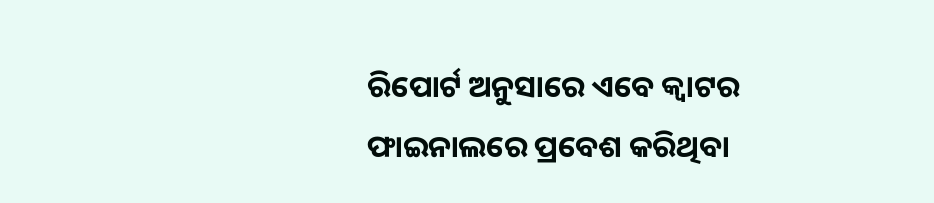ରିପୋର୍ଟ ଅନୁସାରେ ଏବେ କ୍ବାଟର ଫାଇନାଲରେ ପ୍ରବେଶ କରିଥିବା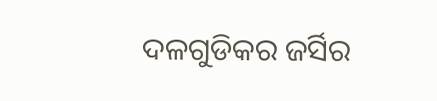ଦଳଗୁଡିକର ଜର୍ସିର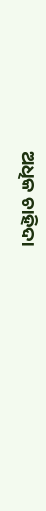ଅଧିକ ଚାହିଦା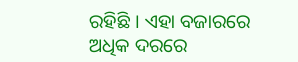ରହିଛି । ଏହା ବଜାରରେ ଅଧିକ ଦରରେ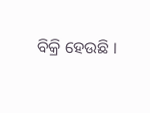ବିକ୍ରି ହେଉଛି ।